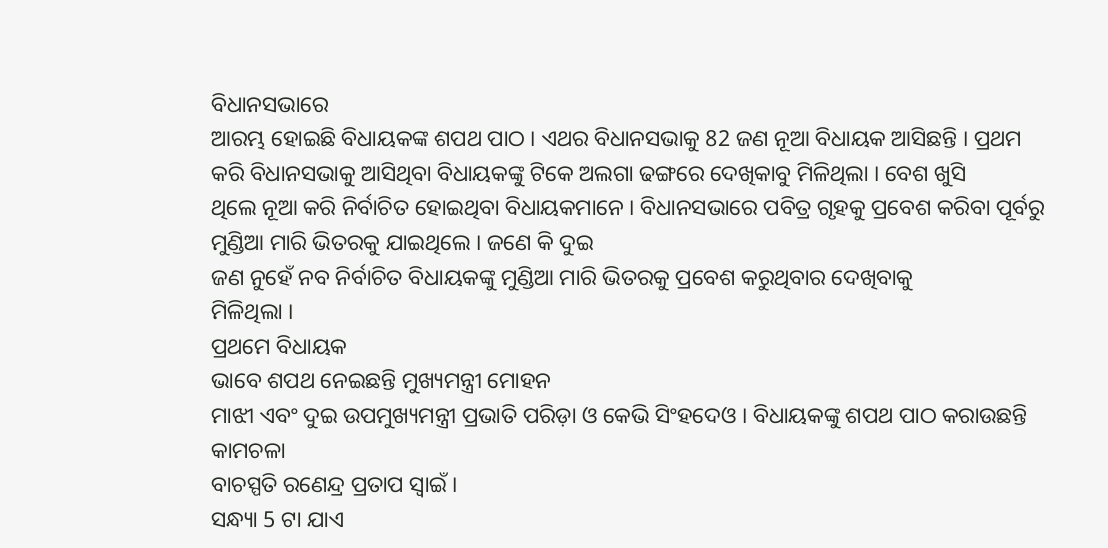ବିଧାନସଭାରେ
ଆରମ୍ଭ ହୋଇଛି ବିଧାୟକଙ୍କ ଶପଥ ପାଠ । ଏଥର ବିଧାନସଭାକୁ 82 ଜଣ ନୂଆ ବିଧାୟକ ଆସିଛନ୍ତି । ପ୍ରଥମ
କରି ବିଧାନସଭାକୁ ଆସିଥିବା ବିଧାୟକଙ୍କୁ ଟିକେ ଅଲଗା ଢଙ୍ଗରେ ଦେଖିକାବୁ ମିଳିଥିଲା । ବେଶ ଖୁସି
ଥିଲେ ନୂଆ କରି ନିର୍ବାଚିତ ହୋଇଥିବା ବିଧାୟକମାନେ । ବିଧାନସଭାରେ ପବିତ୍ର ଗୃହକୁ ପ୍ରବେଶ କରିବା ପୂର୍ବରୁ
ମୁଣ୍ଡିଆ ମାରି ଭିତରକୁ ଯାଇଥିଲେ । ଜଣେ କି ଦୁଇ
ଜଣ ନୁହେଁ ନବ ନିର୍ବାଚିତ ବିଧାୟକଙ୍କୁ ମୁଣ୍ଡିଆ ମାରି ଭିତରକୁ ପ୍ରବେଶ କରୁଥିବାର ଦେଖିବାକୁ
ମିଳିଥିଲା ।
ପ୍ରଥମେ ବିଧାୟକ
ଭାବେ ଶପଥ ନେଇଛନ୍ତି ମୁଖ୍ୟମନ୍ତ୍ରୀ ମୋହନ
ମାଝୀ ଏବଂ ଦୁଇ ଉପମୁଖ୍ୟମନ୍ତ୍ରୀ ପ୍ରଭାତି ପରିଡ଼ା ଓ କେଭି ସିଂହଦେଓ । ବିଧାୟକଙ୍କୁ ଶପଥ ପାଠ କରାଉଛନ୍ତି କାମଚଳା
ବାଚସ୍ପତି ରଣେନ୍ଦ୍ର ପ୍ରତାପ ସ୍ବାଇଁ ।
ସନ୍ଧ୍ୟା 5 ଟା ଯାଏ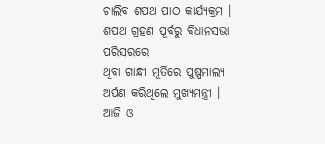ଚାଲିବ ଶପଥ ପାଠ କାର୍ଯ୍ୟକ୍ରମ । ଶପଥ ଗ୍ରହଣ ପୂର୍ବରୁ ବିଧାନସଭା ପରିସରରେ
ଥିବା ଗାନ୍ଧୀ ମୂର୍ତିରେ ପୁଷ୍ପମାଲ୍ୟ ଅର୍ପଣ କରିଥିଲେ ମୁଖ୍ୟମନ୍ତ୍ରୀ । ଆଜି ଓ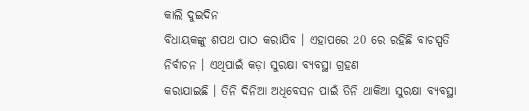କାଲି ଦୁଇଦିନ
ବିଧାୟକଙ୍କୁ ଶପଥ ପାଠ କରାଯିବ । ଏହାପରେ 20 ରେ ରହିଛି ବାଚସ୍ପତି ନିର୍ବାଚନ । ଏଥିପାଇଁ କଡ଼ା ସୁରକ୍ଷା ବ୍ୟବସ୍ଥା ଗ୍ରହଣ
କରାଯାଇଛି । ତିନି ଦିନିଆ ଅଧିବେସନ ପାଇଁ ତିନି ଥାକିଆ ସୁରକ୍ଷା ବ୍ୟବସ୍ଥା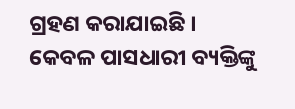ଗ୍ରହଣ କରାଯାଇଛି ।
କେବଳ ପାସଧାରୀ ବ୍ୟକ୍ତିଙ୍କୁ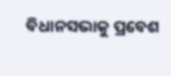ବିଧାନସଭାକୁ ପ୍ରବେଶ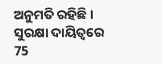ଅନୁମତି ରହିଛି । ସୁରକ୍ଷା ଦାୟିତ୍ବରେ 75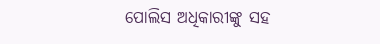ପୋଲିସ ଅଧିକାରୀଙ୍କୁ ସହ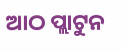ଆଠ ପ୍ଲାଟୁନ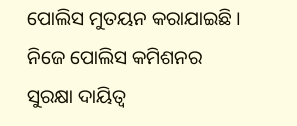ପୋଲିସ ମୁତୟନ କରାଯାଇଛି । ନିଜେ ପୋଲିସ କମିଶନର
ସୁରକ୍ଷା ଦାୟିତ୍ବ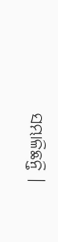ସମ୍ଭାଳିଛନ୍ତି ।